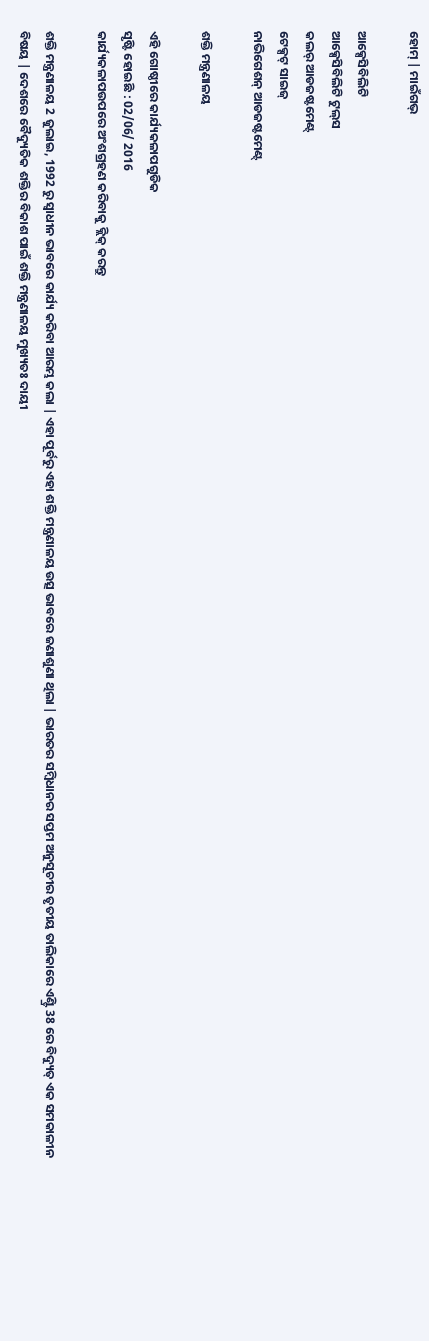ହୋମ୍ | ମାଇଁଗଭ୍

ଆକ୍ସେସିବିଲିଟି
ଆକ୍ସେସିବିଲିଟି ଟୁଲ୍‌ସ
କଲର୍ ଆଡଜଷ୍ଟମେଣ୍ଟ୍
ଟେକ୍ସଟ୍ ସାଇଜ୍
ନାଭିଗେଶନ୍ ଆଡଜଷ୍ଟମେଣ୍ଟ୍

ଶକ୍ତି ମନ୍ତ୍ରଣାଳୟ

ଏହି ଗୋଷ୍ଠୀରେ କାର୍ଯ୍ୟକଳାପଗୁଡିକ
ସୃଷ୍ଟି ହୋଇଛି : 02/06/ 2016
କାର୍ଯ୍ୟକଳାପଉପରେ ଅଂଶଗ୍ରହଣ କରିବାକୁ କ୍ଲିକ୍ କରନ୍ତୁ

ଶକ୍ତି ମନ୍ତ୍ରଣାଳୟ 2 ଜୁଲାଇ, 1992 ରୁ ସ୍ୱାଧୀନ ଭାବରେ କାର୍ଯ୍ୟ କରିବା ଆରମ୍ଭ କଲା | ଏହା ପୂର୍ବରୁ ଏହା ଶକ୍ତି ମନ୍ତ୍ରଣାଳୟ ଉତ୍ସ ଭାବରେ ଜଣାଶୁଣା ଥିଲା | ଭାରତର ସମ୍ବିଧାନର ସପ୍ତମ ଅନୁସୂଚୀର ତୃତୀୟ ତାଲିକାରେ ଏଣ୍ଟ୍ରି 38 ରେ ବିଦ୍ୟୁତ୍ ଏକ ସମକାଳୀନ ବିଷୟ | ଦେଶରେ ବୈଦ୍ୟୁତିକ ଶକ୍ତିର ବିକାଶ ପାଇଁ ଶକ୍ତି ମନ୍ତ୍ରଣାଳୟ ମୁଖ୍ୟତଃ ଦାୟୀ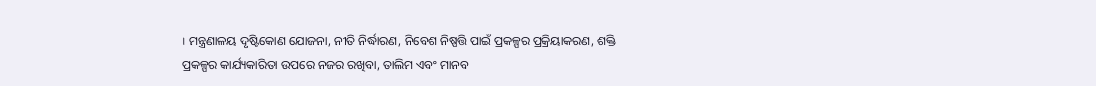। ମନ୍ତ୍ରଣାଳୟ ଦୃଷ୍ଟିକୋଣ ଯୋଜନା, ନୀତି ନିର୍ଦ୍ଧାରଣ, ନିବେଶ ନିଷ୍ପତ୍ତି ପାଇଁ ପ୍ରକଳ୍ପର ପ୍ରକ୍ରିୟାକରଣ, ଶକ୍ତି ପ୍ରକଳ୍ପର କାର୍ଯ୍ୟକାରିତା ଉପରେ ନଜର ରଖିବା, ତାଲିମ ଏବଂ ମାନବ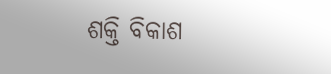ଶକ୍ତି ବିକାଶ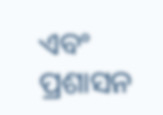ଏବଂ ପ୍ରଶାସନ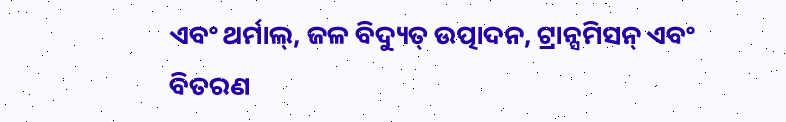ଏବଂ ଥର୍ମାଲ୍, ଜଳ ବିଦ୍ୟୁତ୍ ଉତ୍ପାଦନ, ଟ୍ରାନ୍ସମିସନ୍ ଏବଂ ବିତରଣ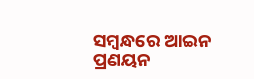ସମ୍ବନ୍ଧରେ ଆଇନ ପ୍ରଣୟନ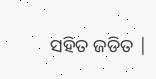ସହିତ ଜଡିତ |